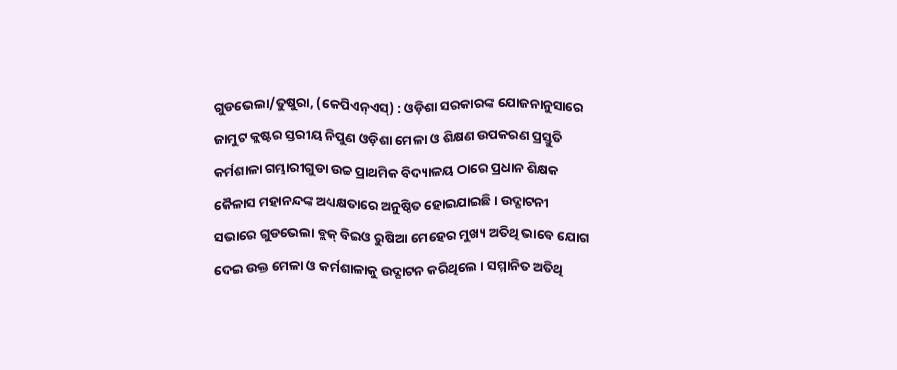ଗୁଡଭେଲା/ତୁଷୁରା, (କେପିଏନ୍ଏସ୍) : ଓଡ଼ିଶା ସରକାରଙ୍କ ଯୋଜନାନୁସାରେ ଜାମୁଟ କ୍ଲଷ୍ଟର ସ୍ତରୀୟ ନିପୁଣ ଓଡ଼ିଶା ମେଳା ଓ ଶିକ୍ଷଣ ଉପକରଣ ପ୍ରସ୍ତୁତି କର୍ମଶାଳା ଗମ୍ଭାରୀଗୁଡା ଉଚ୍ଚ ପ୍ରାଥମିକ ବିଦ୍ୟାଳୟ ଠାରେ ପ୍ରଧାନ ଶିକ୍ଷକ କୈଳାସ ମହାନନ୍ଦଙ୍କ ଅଧ୍ୟକ୍ଷତାରେ ଅନୁଷ୍ଠିତ ହୋଇଯାଇଛି । ଉଦ୍ଘାଟନୀ ସଭାରେ ଗୁଡଭେଲା ବ୍ଲକ୍ ବିଇଓ ରୁଷିଆ ମେହେର ମୁଖ୍ୟ ଅତିଥି ଭାବେ ଯୋଗ ଦେଇ ଉକ୍ତ ମେଳା ଓ କର୍ମଶାଳାକୁ ଉଦ୍ଘାଟନ କରିଥିଲେ । ସମ୍ମାନିତ ଅତିଥି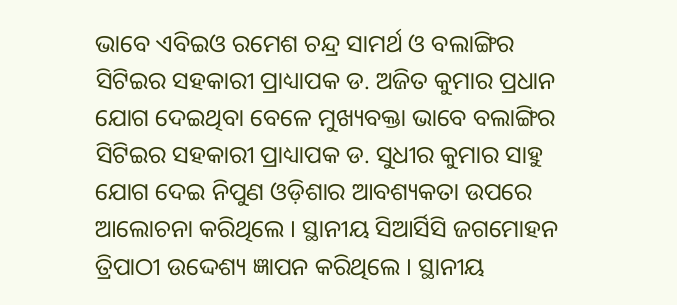ଭାବେ ଏବିଇଓ ରମେଶ ଚନ୍ଦ୍ର ସାମର୍ଥ ଓ ବଲାଙ୍ଗିର ସିଟିଇର ସହକାରୀ ପ୍ରାଧ୍ୟାପକ ଡ. ଅଜିତ କୁମାର ପ୍ରଧାନ ଯୋଗ ଦେଇଥିବା ବେଳେ ମୁଖ୍ୟବକ୍ତା ଭାବେ ବଲାଙ୍ଗିର ସିଟିଇର ସହକାରୀ ପ୍ରାଧ୍ୟାପକ ଡ. ସୁଧୀର କୁମାର ସାହୁ ଯୋଗ ଦେଇ ନିପୁଣ ଓଡ଼ିଶାର ଆବଶ୍ୟକତା ଉପରେ ଆଲୋଚନା କରିଥିଲେ । ସ୍ଥାନୀୟ ସିଆର୍ସିସି ଜଗମୋହନ ତ୍ରିପାଠୀ ଉଦ୍ଦେଶ୍ୟ ଜ୍ଞାପନ କରିଥିଲେ । ସ୍ଥାନୀୟ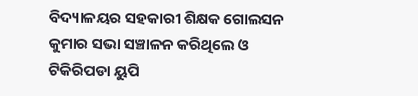ବିଦ୍ୟାଳୟର ସହକାରୀ ଶିକ୍ଷକ ଗୋଲସନ କୁମାର ସଭା ସଞ୍ଚାଳନ କରିଥିଲେ ଓ ଟିକିରିପଡା ୟୁପି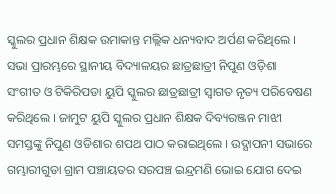ସ୍କୁଲର ପ୍ରଧାନ ଶିକ୍ଷକ ଉମାକାନ୍ତ ମଲ୍ଲିକ ଧନ୍ୟବାଦ ଅର୍ପଣ କରିଥିଲେ । ସଭା ପ୍ରାରମ୍ଭରେ ସ୍ଥାନୀୟ ବିଦ୍ୟାଳୟର ଛାତ୍ରଛାତ୍ରୀ ନିପୁଣ ଓଡ଼ିଶା ସଂଗୀତ ଓ ଟିକିରିପଡା ୟୁପି ସ୍କୁଲର ଛାତ୍ରଛାତ୍ରୀ ସ୍ୱାଗତ ନୃତ୍ୟ ପରିବେଷଣ କରିଥିଲେ । ଜାମୁଟ ୟୁପି ସ୍କୁଲର ପ୍ରଧାନ ଶିକ୍ଷକ ଦିବ୍ୟରଞ୍ଜନ ମାଝୀ ସମସ୍ତଙ୍କୁ ନିପୁଣ ଓଡିଶାର ଶପଥ ପାଠ କରାଇଥିଲେ । ଉଦ୍ଯାପନୀ ସଭାରେ ଗମ୍ଭାରୀଗୁଡା ଗ୍ରାମ ପଞ୍ଚାୟତର ସରପଞ୍ଚ ଇନ୍ଦ୍ରମଣି ଭୋଇ ଯୋଗ ଦେଇ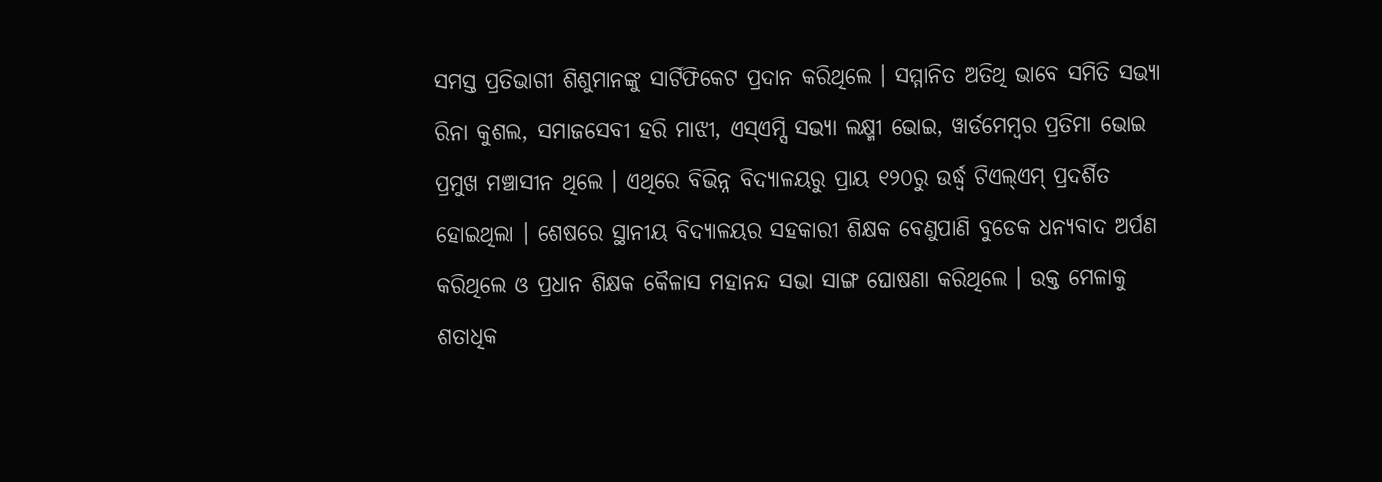ସମସ୍ତ ପ୍ରତିଭାଗୀ ଶିଶୁମାନଙ୍କୁ ସାର୍ଟିଫିକେଟ ପ୍ରଦାନ କରିଥିଲେ । ସମ୍ମାନିତ ଅତିଥି ଭାବେ ସମିତି ସଭ୍ୟା ରିନା କୁଶଲ, ସମାଜସେବୀ ହରି ମାଝୀ, ଏସ୍ଏମ୍ସି ସଭ୍ୟା ଲକ୍ଷ୍ମୀ ଭୋଇ, ୱାର୍ଡମେମ୍ବର ପ୍ରତିମା ଭୋଇ ପ୍ରମୁଖ ମଞ୍ଚାସୀନ ଥିଲେ । ଏଥିରେ ବିଭିନ୍ନ ବିଦ୍ୟାଳୟରୁ ପ୍ରାୟ ୧୨୦ରୁ ଉର୍ଦ୍ଧ୍ଵ ଟିଏଲ୍ଏମ୍ ପ୍ରଦର୍ଶିତ ହୋଇଥିଲା । ଶେଷରେ ସ୍ଥାନୀୟ ବିଦ୍ୟାଳୟର ସହକାରୀ ଶିକ୍ଷକ ବେଣୁପାଣି ବୁଡେକ ଧନ୍ୟବାଦ ଅର୍ପଣ କରିଥିଲେ ଓ ପ୍ରଧାନ ଶିକ୍ଷକ କୈଳାସ ମହାନନ୍ଦ ସଭା ସାଙ୍ଗ ଘୋଷଣା କରିଥିଲେ । ଉକ୍ତ ମେଳାକୁ ଶତାଧିକ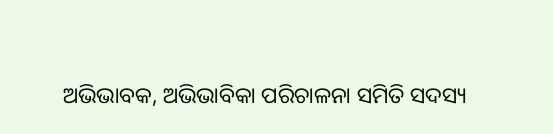ଅଭିଭାବକ, ଅଭିଭାବିକା ପରିଚାଳନା ସମିତି ସଦସ୍ୟ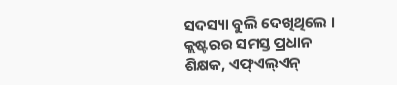ସଦସ୍ୟା ବୁଲି ଦେଖିଥିଲେ । କ୍ଲଷ୍ଟରର ସମସ୍ତ ପ୍ରଧାନ ଶିକ୍ଷକ, ଏଫ୍ଏଲ୍ଏନ୍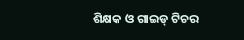ଶିକ୍ଷକ ଓ ଗାଇଡ୍ ଟିଚର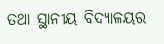ତଥା ସ୍ଥାନୀୟ ବିଦ୍ୟାଳୟର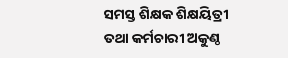ସମସ୍ତ ଶିକ୍ଷକ ଶିକ୍ଷୟିତ୍ରୀ ତଥା କର୍ମଚାରୀ ଅକୁଣ୍ଠ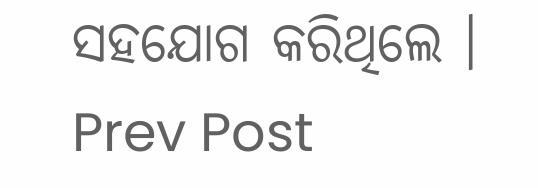ସହଯୋଗ କରିଥିଲେ ।
Prev Post